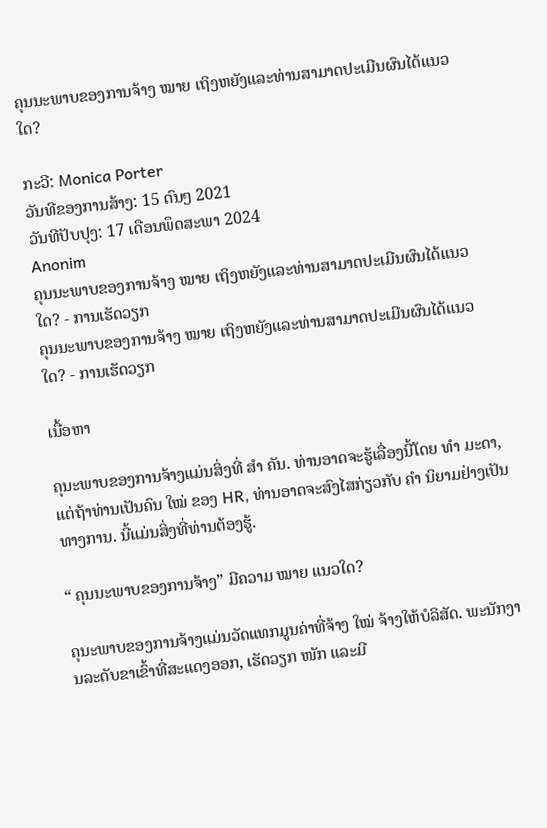ຄຸນນະພາບຂອງການຈ້າງ ໝາຍ ເຖິງຫຍັງແລະທ່ານສາມາດປະເມີນຜົນໄດ້ແນວໃດ?

ກະວີ: Monica Porter
ວັນທີຂອງການສ້າງ: 15 ດົນໆ 2021
ວັນທີປັບປຸງ: 17 ເດືອນພຶດສະພາ 2024
Anonim
ຄຸນນະພາບຂອງການຈ້າງ ໝາຍ ເຖິງຫຍັງແລະທ່ານສາມາດປະເມີນຜົນໄດ້ແນວໃດ? - ການເຮັດວຽກ
ຄຸນນະພາບຂອງການຈ້າງ ໝາຍ ເຖິງຫຍັງແລະທ່ານສາມາດປະເມີນຜົນໄດ້ແນວໃດ? - ການເຮັດວຽກ

ເນື້ອຫາ

ຄຸນະພາບຂອງການຈ້າງແມ່ນສິ່ງທີ່ ສຳ ຄັນ. ທ່ານອາດຈະຮູ້ເລື່ອງນີ້ໂດຍ ທຳ ມະດາ, ແຕ່ຖ້າທ່ານເປັນຄົນ ໃໝ່ ຂອງ HR, ທ່ານອາດຈະສົງໄສກ່ຽວກັບ ຄຳ ນິຍາມຢ່າງເປັນທາງການ. ນີ້ແມ່ນສິ່ງທີ່ທ່ານຕ້ອງຮູ້.

“ ຄຸນນະພາບຂອງການຈ້າງ” ມີຄວາມ ໝາຍ ແນວໃດ?

ຄຸນະພາບຂອງການຈ້າງແມ່ນວັດແທກມູນຄ່າທີ່ຈ້າງ ໃໝ່ ຈ້າງໃຫ້ບໍລິສັດ. ພະນັກງານລະດັບຂາເຂົ້າທີ່ສະແດງອອກ, ເຮັດວຽກ ໜັກ ແລະມີ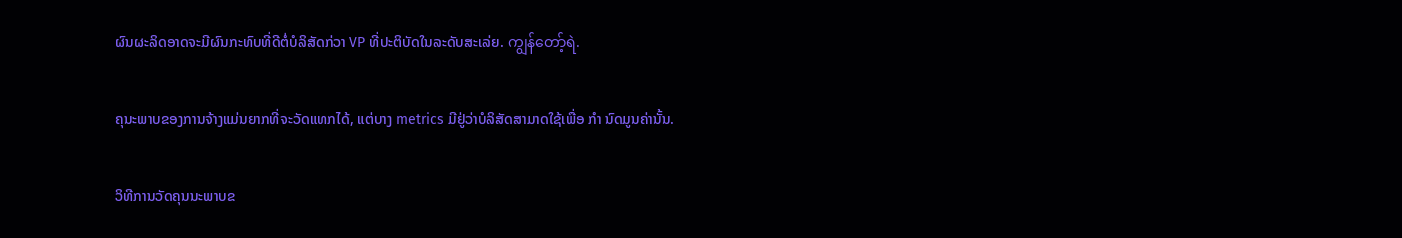ຜົນຜະລິດອາດຈະມີຜົນກະທົບທີ່ດີຕໍ່ບໍລິສັດກ່ວາ VP ທີ່ປະຕິບັດໃນລະດັບສະເລ່ຍ. ကျွန်တော့်ရဲ.

ຄຸນະພາບຂອງການຈ້າງແມ່ນຍາກທີ່ຈະວັດແທກໄດ້, ແຕ່ບາງ metrics ມີຢູ່ວ່າບໍລິສັດສາມາດໃຊ້ເພື່ອ ກຳ ນົດມູນຄ່ານັ້ນ.

ວິທີການວັດຄຸນນະພາບຂ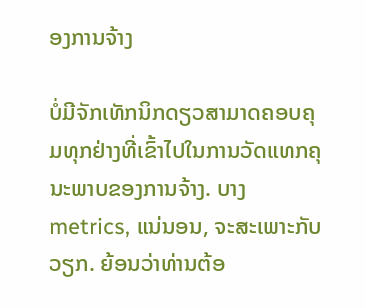ອງການຈ້າງ

ບໍ່ມີຈັກເທັກນິກດຽວສາມາດຄອບຄຸມທຸກຢ່າງທີ່ເຂົ້າໄປໃນການວັດແທກຄຸນະພາບຂອງການຈ້າງ. ບາງ metrics, ແນ່ນອນ, ຈະສະເພາະກັບວຽກ. ຍ້ອນວ່າທ່ານຕ້ອ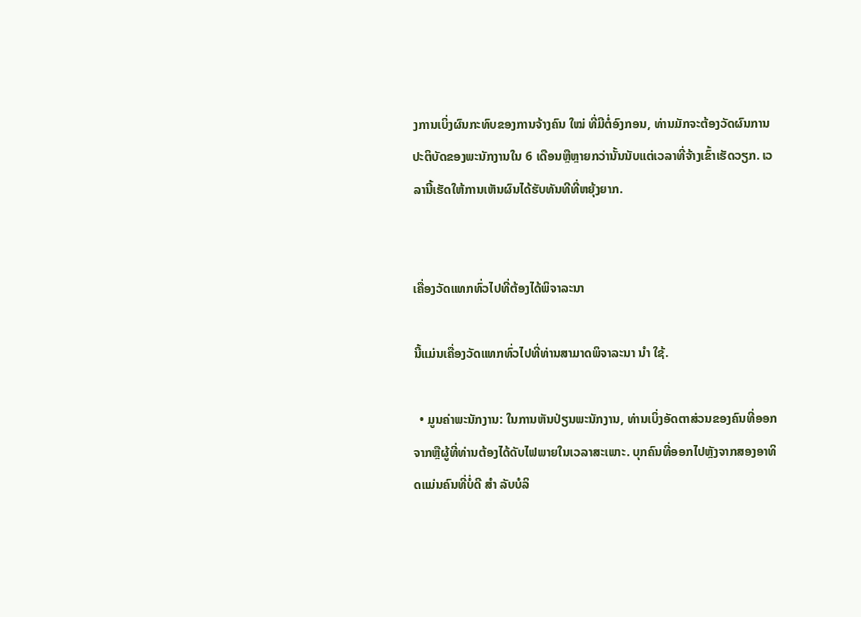ງການເບິ່ງຜົນກະທົບຂອງການຈ້າງຄົນ ໃໝ່ ທີ່ມີຕໍ່ອົງກອນ, ທ່ານມັກຈະຕ້ອງວັດຜົນການປະຕິບັດຂອງພະນັກງານໃນ 6 ເດືອນຫຼືຫຼາຍກວ່ານັ້ນນັບແຕ່ເວລາທີ່ຈ້າງເຂົ້າເຮັດວຽກ. ເວລານີ້ເຮັດໃຫ້ການເຫັນຜົນໄດ້ຮັບທັນທີທີ່ຫຍຸ້ງຍາກ.


ເຄື່ອງວັດແທກທົ່ວໄປທີ່ຕ້ອງໄດ້ພິຈາລະນາ

ນີ້ແມ່ນເຄື່ອງວັດແທກທົ່ວໄປທີ່ທ່ານສາມາດພິຈາລະນາ ນຳ ໃຊ້.

  • ມູນຄ່າພະນັກງານ: ໃນການຫັນປ່ຽນພະນັກງານ, ທ່ານເບິ່ງອັດຕາສ່ວນຂອງຄົນທີ່ອອກຈາກຫຼືຜູ້ທີ່ທ່ານຕ້ອງໄດ້ດັບໄຟພາຍໃນເວລາສະເພາະ. ບຸກຄົນທີ່ອອກໄປຫຼັງຈາກສອງອາທິດແມ່ນຄົນທີ່ບໍ່ດີ ສຳ ລັບບໍລິ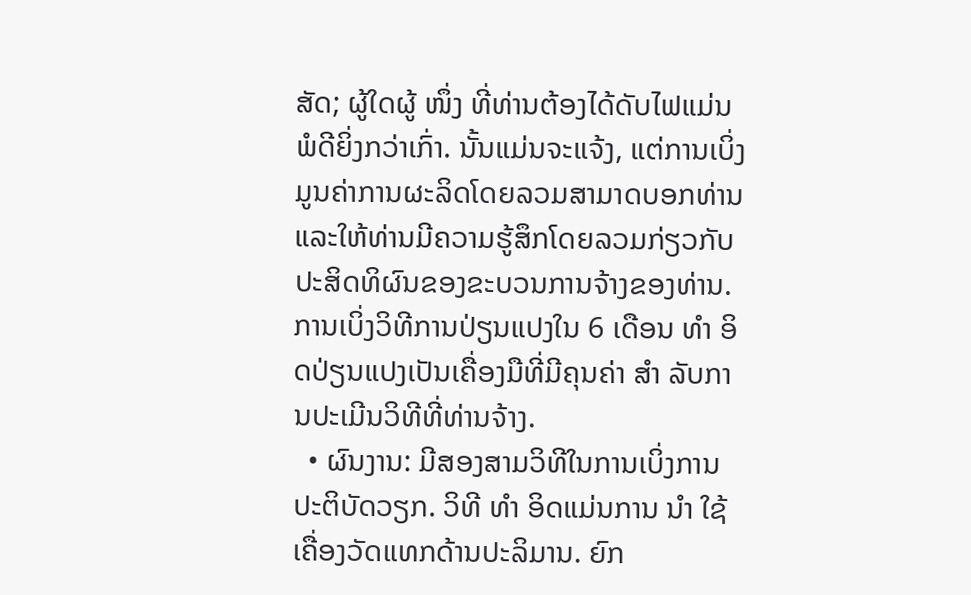ສັດ; ຜູ້ໃດຜູ້ ໜຶ່ງ ທີ່ທ່ານຕ້ອງໄດ້ດັບໄຟແມ່ນພໍດີຍິ່ງກວ່າເກົ່າ. ນັ້ນແມ່ນຈະແຈ້ງ, ແຕ່ການເບິ່ງມູນຄ່າການຜະລິດໂດຍລວມສາມາດບອກທ່ານແລະໃຫ້ທ່ານມີຄວາມຮູ້ສຶກໂດຍລວມກ່ຽວກັບປະສິດທິຜົນຂອງຂະບວນການຈ້າງຂອງທ່ານ. ການເບິ່ງວິທີການປ່ຽນແປງໃນ 6 ເດືອນ ທຳ ອິດປ່ຽນແປງເປັນເຄື່ອງມືທີ່ມີຄຸນຄ່າ ສຳ ລັບການປະເມີນວິທີທີ່ທ່ານຈ້າງ.
  • ຜົນງານ: ມີສອງສາມວິທີໃນການເບິ່ງການປະຕິບັດວຽກ. ວິທີ ທຳ ອິດແມ່ນການ ນຳ ໃຊ້ເຄື່ອງວັດແທກດ້ານປະລິມານ. ຍົກ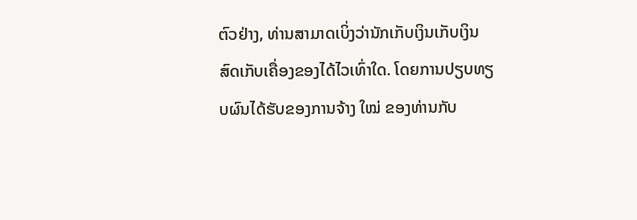ຕົວຢ່າງ, ທ່ານສາມາດເບິ່ງວ່ານັກເກັບເງິນເກັບເງິນສົດເກັບເຄື່ອງຂອງໄດ້ໄວເທົ່າໃດ. ໂດຍການປຽບທຽບຜົນໄດ້ຮັບຂອງການຈ້າງ ໃໝ່ ຂອງທ່ານກັບ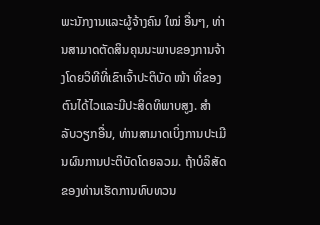ພະນັກງານແລະຜູ້ຈ້າງຄົນ ໃໝ່ ອື່ນໆ, ທ່ານສາມາດຕັດສິນຄຸນນະພາບຂອງການຈ້າງໂດຍວິທີທີ່ເຂົາເຈົ້າປະຕິບັດ ໜ້າ ທີ່ຂອງຕົນໄດ້ໄວແລະມີປະສິດທິພາບສູງ. ສຳ ລັບວຽກອື່ນ, ທ່ານສາມາດເບິ່ງການປະເມີນຜົນການປະຕິບັດໂດຍລວມ. ຖ້າບໍລິສັດຂອງທ່ານເຮັດການທົບທວນ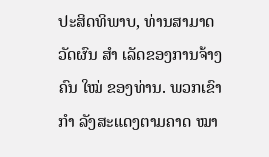ປະສິດທິພາບ, ທ່ານສາມາດວັດຜົນ ສຳ ເລັດຂອງການຈ້າງຄົນ ໃໝ່ ຂອງທ່ານ. ພວກເຂົາ ກຳ ລັງສະແດງຕາມຄາດ ໝາ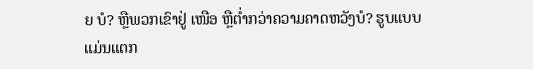ຍ ບໍ? ຫຼືພວກເຂົາຢູ່ ເໜືອ ຫຼືຕໍ່າກວ່າຄວາມຄາດຫວັງບໍ? ຮູບແບບແມ່ນແຕກ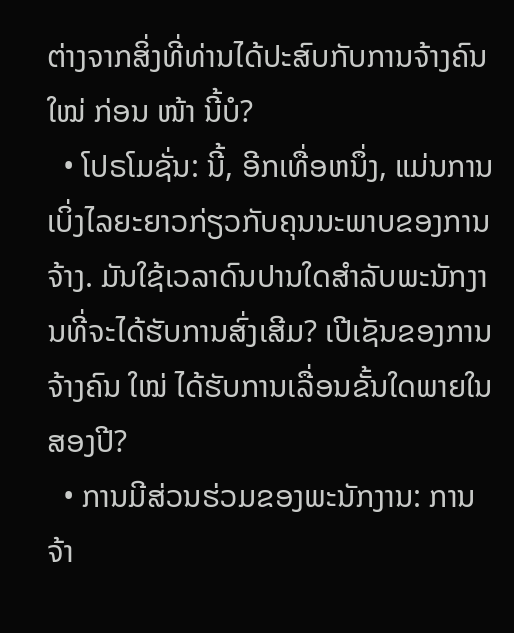ຕ່າງຈາກສິ່ງທີ່ທ່ານໄດ້ປະສົບກັບການຈ້າງຄົນ ໃໝ່ ກ່ອນ ໜ້າ ນີ້ບໍ?
  • ໂປຣໂມຊັ່ນ: ນີ້, ອີກເທື່ອຫນຶ່ງ, ແມ່ນການເບິ່ງໄລຍະຍາວກ່ຽວກັບຄຸນນະພາບຂອງການຈ້າງ. ມັນໃຊ້ເວລາດົນປານໃດສໍາລັບພະນັກງານທີ່ຈະໄດ້ຮັບການສົ່ງເສີມ? ເປີເຊັນຂອງການຈ້າງຄົນ ໃໝ່ ໄດ້ຮັບການເລື່ອນຂັ້ນໃດພາຍໃນສອງປີ?
  • ການມີສ່ວນຮ່ວມຂອງພະນັກງານ: ການຈ້າ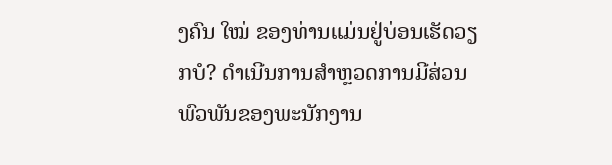ງຄົນ ໃໝ່ ຂອງທ່ານແມ່ນຢູ່ບ່ອນເຮັດວຽກບໍ? ດໍາເນີນການສໍາຫຼວດການມີສ່ວນພົວພັນຂອງພະນັກງານ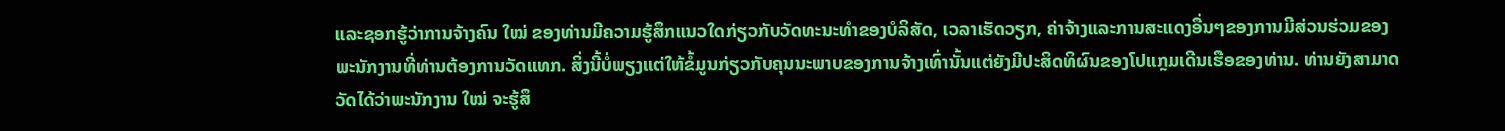ແລະຊອກຮູ້ວ່າການຈ້າງຄົນ ໃໝ່ ຂອງທ່ານມີຄວາມຮູ້ສຶກແນວໃດກ່ຽວກັບວັດທະນະທໍາຂອງບໍລິສັດ, ເວລາເຮັດວຽກ, ຄ່າຈ້າງແລະການສະແດງອື່ນໆຂອງການມີສ່ວນຮ່ວມຂອງພະນັກງານທີ່ທ່ານຕ້ອງການວັດແທກ. ສິ່ງນີ້ບໍ່ພຽງແຕ່ໃຫ້ຂໍ້ມູນກ່ຽວກັບຄຸນນະພາບຂອງການຈ້າງເທົ່ານັ້ນແຕ່ຍັງມີປະສິດທິຜົນຂອງໂປແກຼມເດີນເຮືອຂອງທ່ານ. ທ່ານຍັງສາມາດວັດໄດ້ວ່າພະນັກງານ ໃໝ່ ຈະຮູ້ສຶ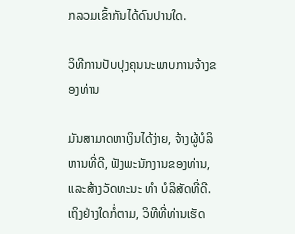ກລວມເຂົ້າກັນໄດ້ດົນປານໃດ.

ວິທີການປັບປຸງຄຸນນະພາບການຈ້າງຂອງທ່ານ

ມັນສາມາດຫາເງິນໄດ້ງ່າຍ, ຈ້າງຜູ້ບໍລິຫານທີ່ດີ, ຟັງພະນັກງານຂອງທ່ານ, ແລະສ້າງວັດທະນະ ທຳ ບໍລິສັດທີ່ດີ. ເຖິງຢ່າງໃດກໍ່ຕາມ, ວິທີທີ່ທ່ານເຮັດ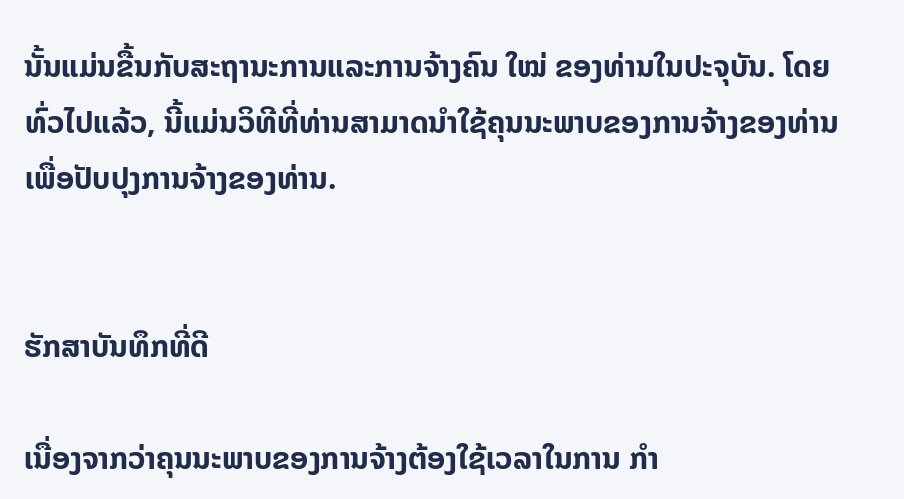ນັ້ນແມ່ນຂື້ນກັບສະຖານະການແລະການຈ້າງຄົນ ໃໝ່ ຂອງທ່ານໃນປະຈຸບັນ. ໂດຍທົ່ວໄປແລ້ວ, ນີ້ແມ່ນວິທີທີ່ທ່ານສາມາດນໍາໃຊ້ຄຸນນະພາບຂອງການຈ້າງຂອງທ່ານເພື່ອປັບປຸງການຈ້າງຂອງທ່ານ.


ຮັກສາບັນທຶກທີ່ດີ

ເນື່ອງຈາກວ່າຄຸນນະພາບຂອງການຈ້າງຕ້ອງໃຊ້ເວລາໃນການ ກຳ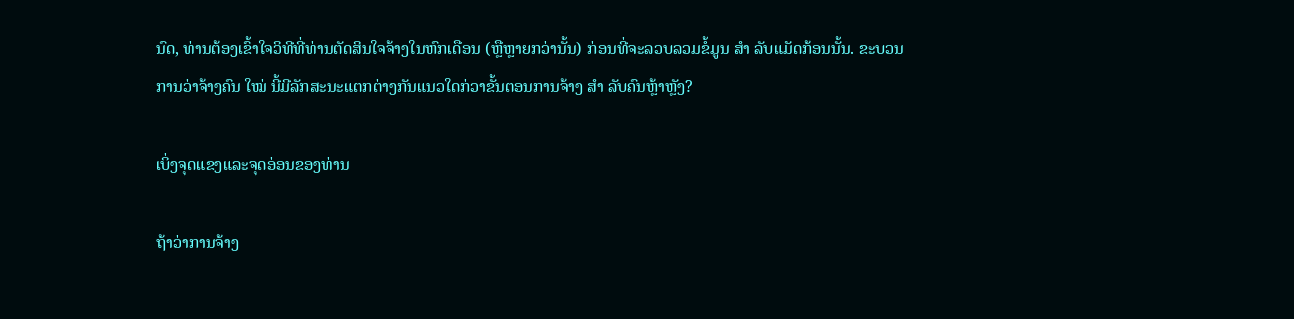ນົດ, ທ່ານຕ້ອງເຂົ້າໃຈວິທີທີ່ທ່ານຕັດສິນໃຈຈ້າງໃນຫົກເດືອນ (ຫຼືຫຼາຍກວ່ານັ້ນ) ກ່ອນທີ່ຈະລວບລວມຂໍ້ມູນ ສຳ ລັບແມັດກ້ອນນັ້ນ. ຂະບວນການວ່າຈ້າງຄົນ ໃໝ່ ນີ້ມີລັກສະນະແຕກຕ່າງກັນແນວໃດກ່ວາຂັ້ນຕອນການຈ້າງ ສຳ ລັບຄົນຫຼ້າຫຼັງ?

ເບິ່ງຈຸດແຂງແລະຈຸດອ່ອນຂອງທ່ານ

ຖ້າວ່າການຈ້າງ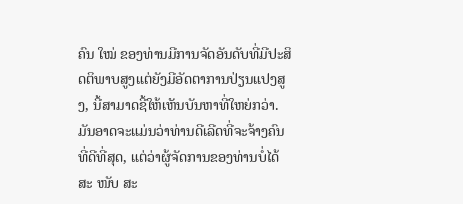ຄົນ ໃໝ່ ຂອງທ່ານມີການຈັດອັນດັບທີ່ມີປະສິດຕິພາບສູງແຕ່ຍັງມີອັດຕາການປ່ຽນແປງສູງ, ນີ້ສາມາດຊີ້ໃຫ້ເຫັນບັນຫາທີ່ໃຫຍ່ກວ່າ. ມັນອາດຈະແມ່ນວ່າທ່ານດີເລີດທີ່ຈະຈ້າງຄົນທີ່ດີທີ່ສຸດ, ແຕ່ວ່າຜູ້ຈັດການຂອງທ່ານບໍ່ໄດ້ສະ ໜັບ ສະ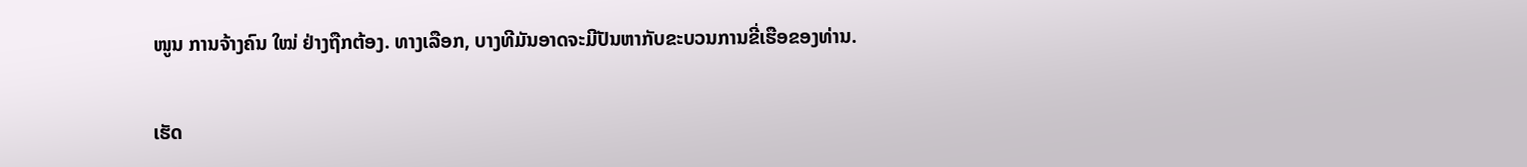ໜູນ ການຈ້າງຄົນ ໃໝ່ ຢ່າງຖືກຕ້ອງ. ທາງເລືອກ, ບາງທີມັນອາດຈະມີປັນຫາກັບຂະບວນການຂີ່ເຮືອຂອງທ່ານ.

ເຮັດ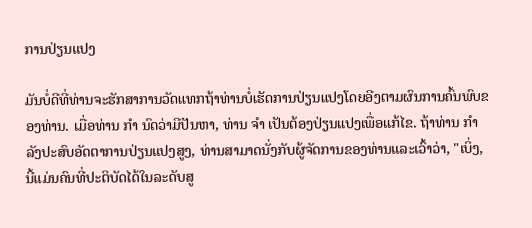ການປ່ຽນແປງ

ມັນບໍ່ດີທີ່ທ່ານຈະຮັກສາການວັດແທກຖ້າທ່ານບໍ່ເຮັດການປ່ຽນແປງໂດຍອີງຕາມຜົນການຄົ້ນພົບຂອງທ່ານ. ເມື່ອທ່ານ ກຳ ນົດວ່າມີປັນຫາ, ທ່ານ ຈຳ ເປັນຕ້ອງປ່ຽນແປງເພື່ອແກ້ໄຂ. ຖ້າທ່ານ ກຳ ລັງປະສົບອັດຕາການປ່ຽນແປງສູງ, ທ່ານສາມາດນັ່ງກັບຜູ້ຈັດການຂອງທ່ານແລະເວົ້າວ່າ, "ເບິ່ງ, ນີ້ແມ່ນຄົນທີ່ປະຕິບັດໄດ້ໃນລະດັບສູ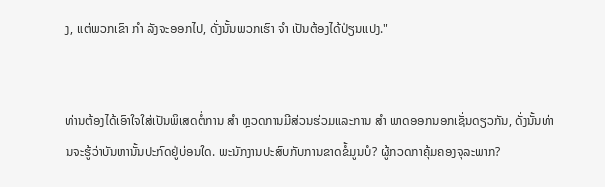ງ, ແຕ່ພວກເຂົາ ກຳ ລັງຈະອອກໄປ, ດັ່ງນັ້ນພວກເຮົາ ຈຳ ເປັນຕ້ອງໄດ້ປ່ຽນແປງ."


ທ່ານຕ້ອງໄດ້ເອົາໃຈໃສ່ເປັນພິເສດຕໍ່ການ ສຳ ຫຼວດການມີສ່ວນຮ່ວມແລະການ ສຳ ພາດອອກນອກເຊັ່ນດຽວກັນ, ດັ່ງນັ້ນທ່ານຈະຮູ້ວ່າບັນຫານັ້ນປະກົດຢູ່ບ່ອນໃດ. ພະນັກງານປະສົບກັບການຂາດຂໍ້ມູນບໍ? ຜູ້ກວດກາຄຸ້ມຄອງຈຸລະພາກ?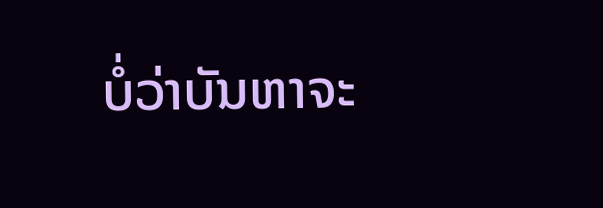ບໍ່ວ່າບັນຫາຈະ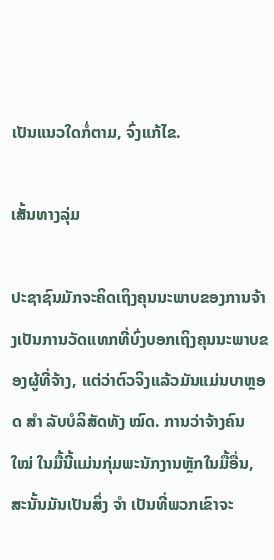ເປັນແນວໃດກໍ່ຕາມ, ຈົ່ງແກ້ໄຂ.

ເສັ້ນທາງລຸ່ມ

ປະຊາຊົນມັກຈະຄິດເຖິງຄຸນນະພາບຂອງການຈ້າງເປັນການວັດແທກທີ່ບົ່ງບອກເຖິງຄຸນນະພາບຂອງຜູ້ທີ່ຈ້າງ, ແຕ່ວ່າຕົວຈິງແລ້ວມັນແມ່ນບາຫຼອດ ສຳ ລັບບໍລິສັດທັງ ໝົດ. ການວ່າຈ້າງຄົນ ໃໝ່ ໃນມື້ນີ້ແມ່ນກຸ່ມພະນັກງານຫຼັກໃນມື້ອື່ນ, ສະນັ້ນມັນເປັນສິ່ງ ຈຳ ເປັນທີ່ພວກເຂົາຈະ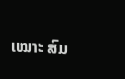ເໝາະ ສົມ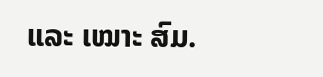ແລະ ເໝາະ ສົມ.